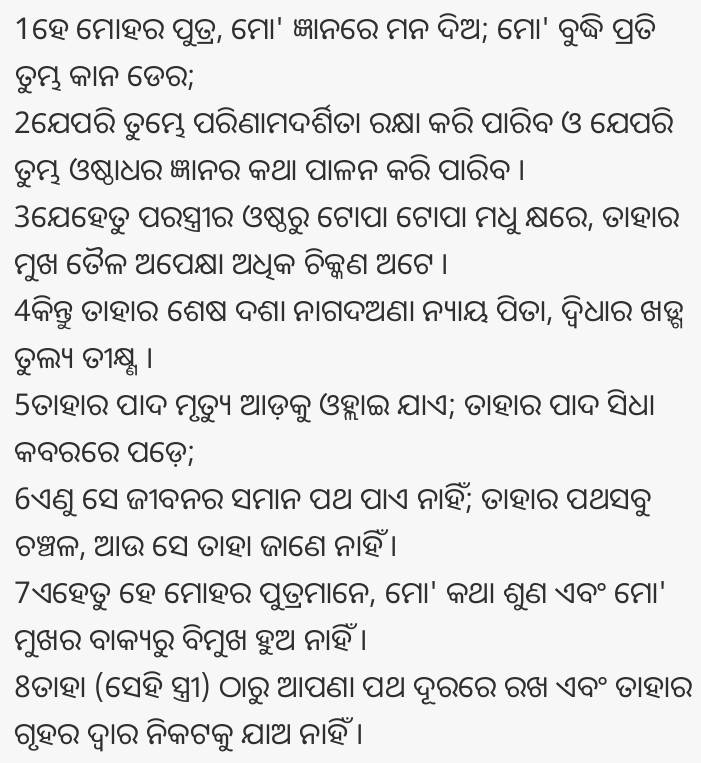1ହେ ମୋହର ପୁତ୍ର, ମୋ' ଜ୍ଞାନରେ ମନ ଦିଅ; ମୋ' ବୁଦ୍ଧି ପ୍ରତି ତୁମ୍ଭ କାନ ଡେର;
2ଯେପରି ତୁମ୍ଭେ ପରିଣାମଦର୍ଶିତା ରକ୍ଷା କରି ପାରିବ ଓ ଯେପରି ତୁମ୍ଭ ଓଷ୍ଠାଧର ଜ୍ଞାନର କଥା ପାଳନ କରି ପାରିବ ।
3ଯେହେତୁ ପରସ୍ତ୍ରୀର ଓଷ୍ଠରୁ ଟୋପା ଟୋପା ମଧୁ କ୍ଷରେ, ତାହାର ମୁଖ ତୈଳ ଅପେକ୍ଷା ଅଧିକ ଚିକ୍କଣ ଅଟେ ।
4କିନ୍ତୁ ତାହାର ଶେଷ ଦଶା ନାଗଦଅଣା ନ୍ୟାୟ ପିତା, ଦ୍ୱିଧାର ଖଡ଼୍ଗ ତୁଲ୍ୟ ତୀକ୍ଷ୍ଣ ।
5ତାହାର ପାଦ ମୃତ୍ୟୁ ଆଡ଼କୁ ଓହ୍ଲାଇ ଯାଏ; ତାହାର ପାଦ ସିଧା କବରରେ ପଡ଼େ;
6ଏଣୁ ସେ ଜୀବନର ସମାନ ପଥ ପାଏ ନାହିଁ; ତାହାର ପଥସବୁ ଚଞ୍ଚଳ, ଆଉ ସେ ତାହା ଜାଣେ ନାହିଁ ।
7ଏହେତୁ ହେ ମୋହର ପୁତ୍ରମାନେ, ମୋ' କଥା ଶୁଣ ଏବଂ ମୋ' ମୁଖର ବାକ୍ୟରୁ ବିମୁଖ ହୁଅ ନାହିଁ ।
8ତାହା (ସେହି ସ୍ତ୍ରୀ) ଠାରୁ ଆପଣା ପଥ ଦୂରରେ ରଖ ଏବଂ ତାହାର ଗୃହର ଦ୍ୱାର ନିକଟକୁ ଯାଅ ନାହିଁ ।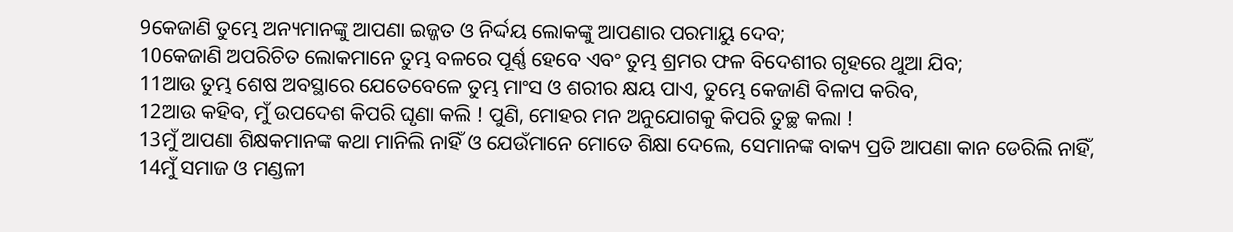9କେଜାଣି ତୁମ୍ଭେ ଅନ୍ୟମାନଙ୍କୁ ଆପଣା ଇଜ୍ଜତ ଓ ନିର୍ଦ୍ଦୟ ଲୋକଙ୍କୁ ଆପଣାର ପରମାୟୁ ଦେବ;
10କେଜାଣି ଅପରିଚିତ ଲୋକମାନେ ତୁମ୍ଭ ବଳରେ ପୂର୍ଣ୍ଣ ହେବେ ଏବଂ ତୁମ୍ଭ ଶ୍ରମର ଫଳ ବିଦେଶୀର ଗୃହରେ ଥୁଆ ଯିବ;
11ଆଉ ତୁମ୍ଭ ଶେଷ ଅବସ୍ଥାରେ ଯେତେବେଳେ ତୁମ୍ଭ ମାଂସ ଓ ଶରୀର କ୍ଷୟ ପାଏ, ତୁମ୍ଭେ କେଜାଣି ବିଳାପ କରିବ,
12ଆଉ କହିବ, ମୁଁ ଉପଦେଶ କିପରି ଘୃଣା କଲି ! ପୁଣି, ମୋହର ମନ ଅନୁଯୋଗକୁ କିପରି ତୁଚ୍ଛ କଲା !
13ମୁଁ ଆପଣା ଶିକ୍ଷକମାନଙ୍କ କଥା ମାନିଲି ନାହିଁ ଓ ଯେଉଁମାନେ ମୋତେ ଶିକ୍ଷା ଦେଲେ, ସେମାନଙ୍କ ବାକ୍ୟ ପ୍ରତି ଆପଣା କାନ ଡେରିଲି ନାହିଁ,
14ମୁଁ ସମାଜ ଓ ମଣ୍ଡଳୀ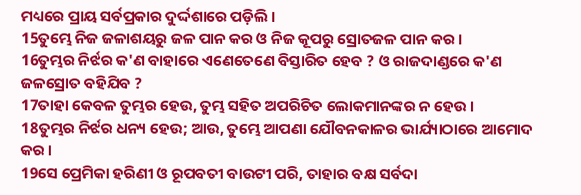ମଧ୍ୟରେ ପ୍ରାୟ ସର୍ବପ୍ରକାର ଦୁର୍ଦ୍ଦଶାରେ ପଡ଼ିଲି ।
15ତୁମ୍ଭେ ନିଜ ଜଳାଶୟରୁ ଜଳ ପାନ କର ଓ ନିଜ କୂପରୁ ସ୍ରୋତଜଳ ପାନ କର ।
16ତୁମ୍ଭର ନିର୍ଝର କ'ଣ ବାହାରେ ଏଣେତେଣେ ବିସ୍ତାରିତ ହେବ ? ଓ ରାଜଦାଣ୍ଡରେ କ'ଣ ଜଳସ୍ରୋତ ବହିଯିବ ?
17ତାହା କେବଳ ତୁମ୍ଭର ହେଉ, ତୁମ୍ଭ ସହିତ ଅପରିଚିତ ଲୋକମାନଙ୍କର ନ ହେଉ ।
18ତୁମ୍ଭର ନିର୍ଝର ଧନ୍ୟ ହେଉ; ଆଉ, ତୁମ୍ଭେ ଆପଣା ଯୌବନକାଳର ଭାର୍ଯ୍ୟାଠାରେ ଆମୋଦ କର ।
19ସେ ପ୍ରେମିକା ହରିଣୀ ଓ ରୂପବତୀ ବାଉଟୀ ପରି, ତାହାର ବକ୍ଷ ସର୍ବଦା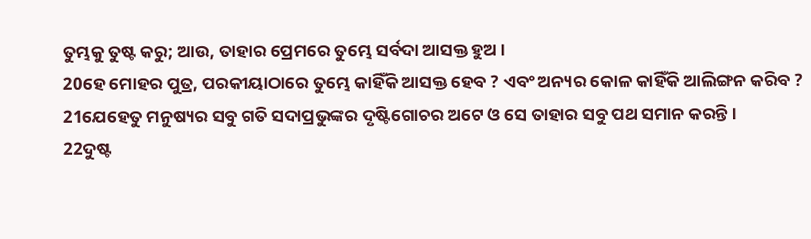ତୁମ୍ଭକୁ ତୁଷ୍ଟ କରୁ; ଆଉ, ତାହାର ପ୍ରେମରେ ତୁମ୍ଭେ ସର୍ବଦା ଆସକ୍ତ ହୁଅ ।
20ହେ ମୋହର ପୁତ୍ର, ପରକୀୟାଠାରେ ତୁମ୍ଭେ କାହିଁକି ଆସକ୍ତ ହେବ ? ଏବଂ ଅନ୍ୟର କୋଳ କାହିଁକି ଆଲିଙ୍ଗନ କରିବ ?
21ଯେହେତୁ ମନୁଷ୍ୟର ସବୁ ଗତି ସଦାପ୍ରଭୁଙ୍କର ଦୃଷ୍ଟିଗୋଚର ଅଟେ ଓ ସେ ତାହାର ସବୁ ପଥ ସମାନ କରନ୍ତି ।
22ଦୁଷ୍ଟ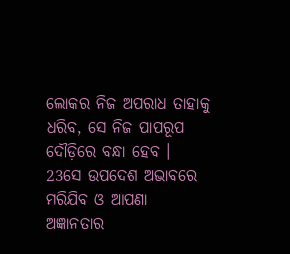ଲୋକର ନିଜ ଅପରାଧ ତାହାକୁ ଧରିବ, ସେ ନିଜ ପାପରୂପ ଦୌଡ଼ିରେ ବନ୍ଧା ହେବ ।
23ସେ ଉପଦେଶ ଅଭାବରେ ମରିଯିବ ଓ ଆପଣା ଅଜ୍ଞାନତାର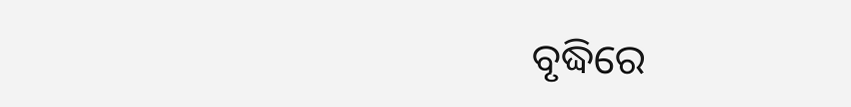ବୃଦ୍ଧିରେ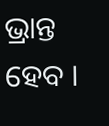ଭ୍ରାନ୍ତ ହେବ ।